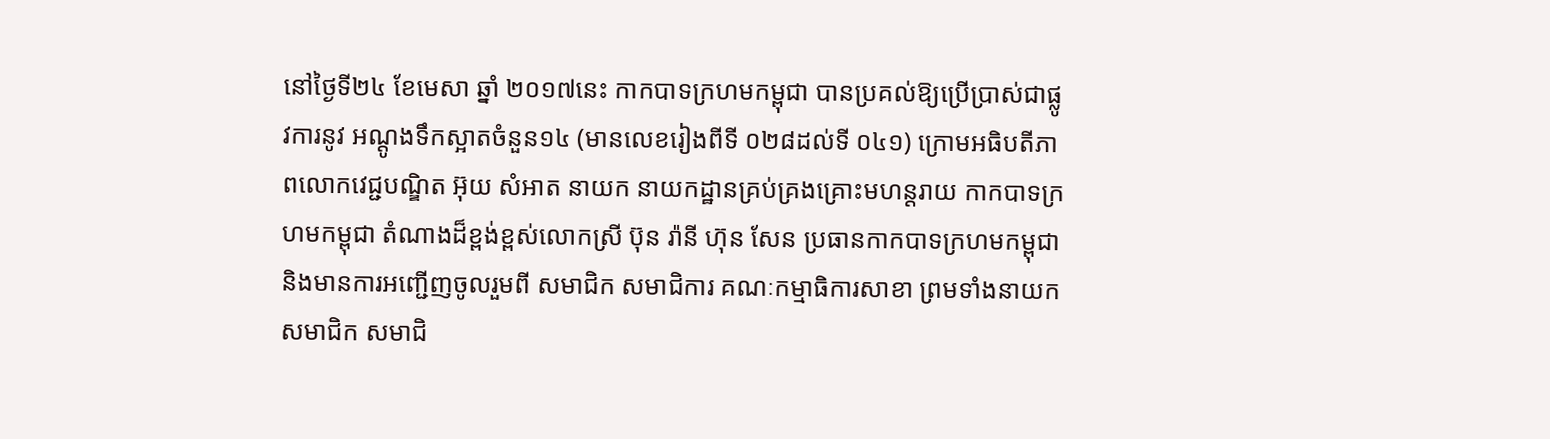នៅថ្ងៃទី២៤ ខែមេសា ឆ្នាំ ២០១៧នេះ កាកបាទក្រហមកម្ពុជា បានប្រគល់ឱ្យប្រើប្រាស់ជាផ្លូវការនូវ អណ្តូងទឹកស្អាតចំនួន១៤ (មានលេខរៀងពីទី ០២៨ដល់ទី ០៤១) ក្រោមអធិបតីភាពលោកវេជ្ជបណ្ឌិត អ៊ុយ សំអាត នាយក នាយកដ្ឋានគ្រប់គ្រងគ្រោះមហន្តរាយ កាកបាទក្រហមកម្ពុជា តំណាងដ៏ខ្ពង់ខ្ពស់លោកស្រី ប៊ុន រ៉ានី ហ៊ុន សែន ប្រធានកាកបាទក្រហមកម្ពុជា និងមានការអញ្ជើញចូលរួមពី សមាជិក សមាជិការ គណៈកម្មាធិការសាខា ព្រមទាំងនាយក សមាជិក សមាជិ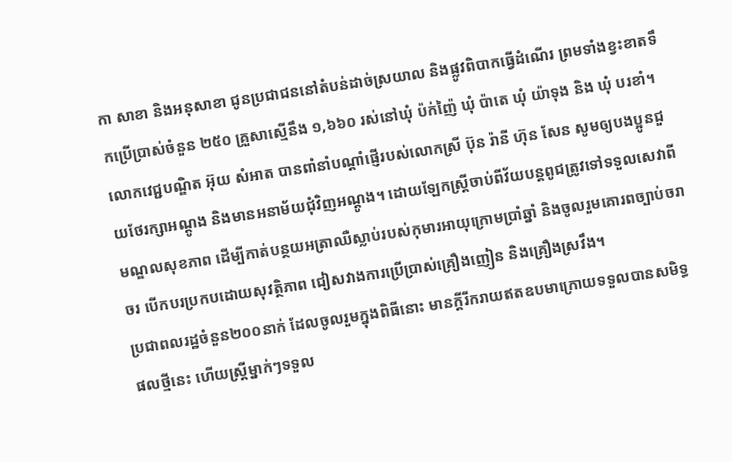កា សាខា និងអនុសាខា ជូនប្រជាជននៅតំបន់ដាច់ស្រយាល និងផ្លូវពិបាកធ្វើដំណើរ ព្រមទាំងខ្វះខាតទឹកប្រើប្រាស់ចំនួន ២៥០ គ្រួសាស្មើនឹង ១,៦៦០ រស់នៅឃុំ ប៉ក់ញ៉ៃ ឃុំ ប៉ាតេ ឃុំ យ៉ាទុង និង ឃុំ បរខាំ។
លោកវេជ្ជបណ្ឌិត អ៊ុយ សំអាត បានពាំនាំបណ្តាំផ្ញើរបស់លោកស្រី ប៊ុន រ៉ានី ហ៊ុន សែន សូមឲ្យបងប្អូនជួយថែរក្សាអណ្តូង និងមានអនាម័យជុំវិញអណ្តូង។ ដោយឡែកស្ត្រីចាប់ពីវ័យបន្តពូជត្រូវទៅទទួលសេវាពីមណ្ឌលសុខភាព ដើម្បីកាត់បន្ថយអត្រាឈឺស្លាប់របស់កុមារអាយុក្រោមប្រាំឆ្នាំ និងចូលរួមគោរពច្បាប់ចរាចរ បើកបរប្រកបដោយសុវត្ថិភាព ជៀសវាងការប្រើប្រាស់គ្រឿងញៀន និងគ្រឿងស្រវឹង។
ប្រជាពលរដ្ឋចំនួន២០០នាក់ ដែលចូលរួមក្នុងពិធីនោះ មានក្តីរីករាយឥតឧបមាក្រោយទទួលបានសមិទ្ធផលថ្មីនេះ ហើយស្ត្រីម្នាក់ៗទទួល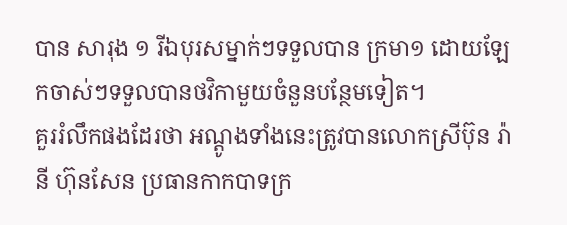បាន សារុង ១ រីឯបុរសម្នាក់ៗទទួលបាន ក្រមា១ ដោយឡែកចាស់ៗទទួលបានថវិកាមួយចំនួនបន្ថែមទៀត។
គួររំលឹកផងដែរថា អណ្តូងទាំងនេះត្រូវបានលោកស្រីប៊ុន រ៉ានី ហ៊ុនសែន ប្រធានកាកបាទក្រ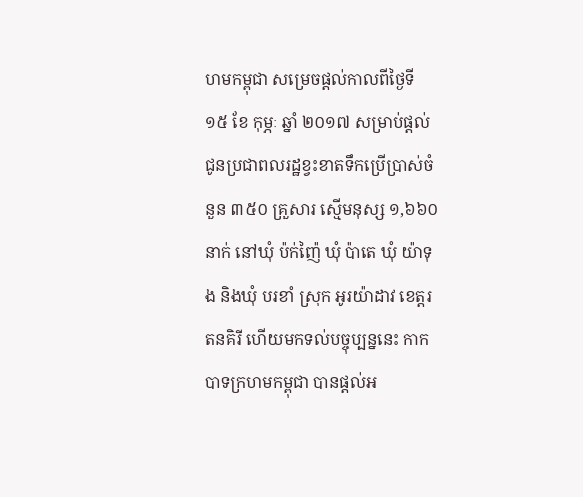ហមកម្ពុជា សម្រេចផ្តល់កាលពីថ្ងៃទី ១៥ ខែ កុម្ភៈ ឆ្នាំ ២០១៧ សម្រាប់ផ្តល់ជូនប្រជាពលរដ្ឋខ្វះខាតទឹកប្រើប្រាស់ចំនួន ៣៥០ គ្រួសារ ស្មើមនុស្ស ១,៦៦០ នាក់ នៅឃុំ ប៉ក់ញ៉ៃ ឃុំ ប៉ាតេ ឃុំ យ៉ាទុង និងឃុំ បរខាំ ស្រុក អូរយ៉ាដាវ ខេត្តរតនគិរី ហើយមកទល់បច្ចុប្បន្ននេះ កាកបាទក្រហមកម្ពុជា បានផ្តល់អ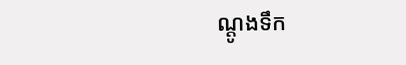ណ្តូងទឹក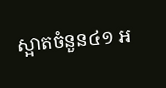ស្អាតចំនួន៤១ អ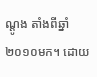ណ្តូង តាំងពីឆ្នាំ ២០១០មក។ ដោយ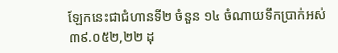ឡែកនេះជាជំហានទី២ ចំនួន ១៤ ចំណាយទឹកប្រាក់អស់៣៩.០៥២,២២ ដុ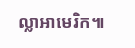ល្លាអាមេរិក៕